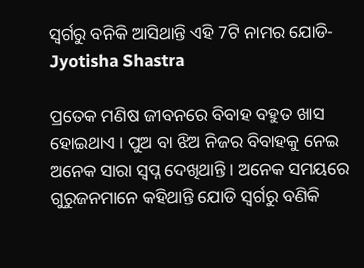ସ୍ଵର୍ଗରୁ ବନିକି ଆସିଥାନ୍ତି ଏହି 7ଟି ନାମର ଯୋଡି- Jyotisha Shastra

ପ୍ରତେକ ମଣିଷ ଜୀବନରେ ବିବାହ ବହୁତ ଖାସ ହୋଇଥାଏ । ପୁଅ ବା ଝିଅ ନିଜର ବିବାହକୁ ନେଇ ଅନେକ ସାରା ସ୍ଵପ୍ନ ଦେଖିଥାନ୍ତି । ଅନେକ ସମୟରେ ଗୁରୁଜନମାନେ କହିଥାନ୍ତି ଯୋଡି ସ୍ଵର୍ଗରୁ ବଣିକି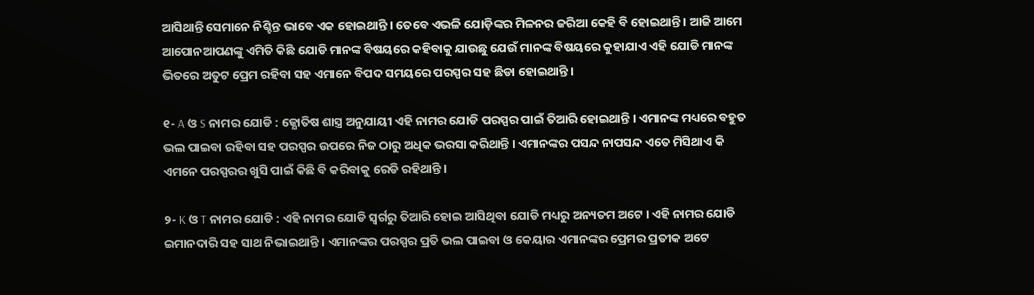ଆସିଥାନ୍ତି ସେମାନେ ନିଶ୍ଚିନ୍ତ ଭାବେ ଏକ ହୋଇଥାନ୍ତି । ତେବେ ଏଭଳି ଯୋଡ଼ିଙ୍କର ମିଳନର ଜରିଆ କେହି ବି ହୋଇଥାନ୍ତି । ଆଜି ଆମେ ଆପୋନଆପଣଙ୍କୁ ଏମିତି କିଛି ଯୋଡି ମାନଙ୍କ ବିଷୟରେ କହିବାକୁ ଯାଉଛୁ ଯେଉଁ ମାନଙ୍କ ବିଷୟରେ କୁହାଯାଏ ଏହି ଯୋଡି ମାନଙ୍କ ଭିତରେ ଅତୁଟ ପ୍ରେମ ରହିବା ସହ ଏମାନେ ବିପଦ ସମୟରେ ପରସ୍ପର ସହ ଛିଡା ହୋଇଥାନ୍ତି ।

୧- A ଓ S ନାମର ଯୋଡି : ଜ୍ଯୋତିଷ ଶାସ୍ତ୍ର ଅନୁଯାୟୀ ଏହି ନାମର ଯୋଡି ପରସ୍ପର ପାଇଁ ତିଆରି ହୋଇଥାନ୍ତି । ଏମାନଙ୍କ ମଧ୍ୟରେ ବହୁତ ଭଲ ପାଇବା ରହିବା ସହ ପରସ୍ପର ଉପରେ ନିଜ ଠାରୁ ଅଧିକ ଭରସା କରିଥାନ୍ତି । ଏମାନଙ୍କର ପସନ୍ଦ ନାପସନ୍ଦ ଏତେ ମିସିଥାଏ କି ଏମନେ ପରସ୍ପରର ଖୁସି ପାଇଁ କିଛି ବି କରିବାକୁ ରେଡି ରହିଥାନ୍ତି ।

୨- K ଓ T ନାମର ଯୋଡି : ଏହି ନାମର ଯୋଡି ସ୍ଵର୍ଗରୁ ତିଆରି ହୋଇ ଆସିଥିବା ଯୋଡି ମଧ୍ୟରୁ ଅନ୍ୟତମ ଅଟେ । ଏହି ନାମର ଯୋଡି ଇମାନଦାରି ସହ ସାଥ ନିଭାଇଥାନ୍ତି । ଏମାନଙ୍କର ପରସ୍ପର ପ୍ରତି ଭଲ ପାଇବା ଓ କେୟାର ଏମାନଙ୍କର ପ୍ରେମର ପ୍ରତୀକ ଅଟେ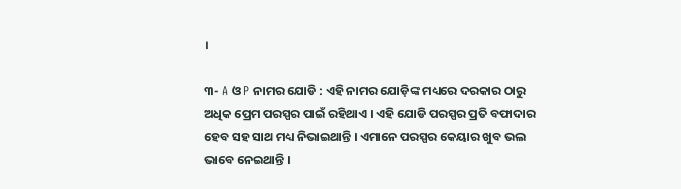।

୩- A ଓ P ନାମର ଯୋଡି : ଏହି ନାମର ଯୋଡ଼ିଙ୍କ ମଧ୍ୟରେ ଦରକାର ଠାରୁ ଅଧିକ ପ୍ରେମ ପରସ୍ପର ପାଇଁ ରହିଥାଏ । ଏହି ଯୋଡି ପରସ୍ପର ପ୍ରତି ବଫାଦାର ହେବ ସହ ସାଥ ମଧ୍ୟ ନିଭାଇଥାନ୍ତି । ଏମାନେ ପରସ୍ପର କେୟାର ଖୁବ ଭଲ ଭାବେ ନେଇଥାନ୍ତି ।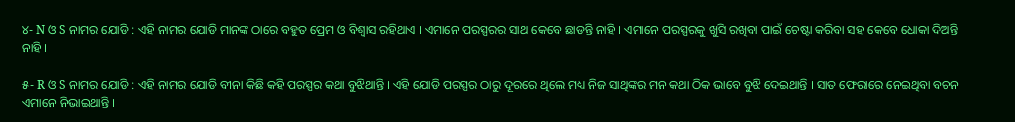୪- N ଓ S ନାମର ଯୋଡି : ଏହି ନାମର ଯୋଡି ମାନଙ୍କ ଠାରେ ବହୁତ ପ୍ରେମ ଓ ବିଶ୍ଵାସ ରହିଥାଏ । ଏମାନେ ପରସ୍ପରର ସାଥ କେବେ ଛାଡନ୍ତି ନାହି । ଏମାନେ ପରସ୍ପରକୁ ଖୁସି ରଖିବା ପାଇଁ ଚେଷ୍ଟା କରିବା ସହ କେବେ ଧୋକା ଦିଅନ୍ତି ନାହି ।

୫- R ଓ S ନାମର ଯୋଡି : ଏହି ନାମର ଯୋଡି ବୀନା କିଛି କହି ପରସ୍ପର କଥା ବୁଝିଥାନ୍ତି । ଏହି ଯୋଡି ପରସ୍ପର ଠାରୁ ଦୂରରେ ଥିଲେ ମଧ୍ୟ ନିଜ ସାଥିଙ୍କର ମନ କଥା ଠିକ ଭାବେ ବୁଝି ଦେଇଥାନ୍ତି । ସାତ ଫେରାରେ ନେଇଥିବା ବଚନ ଏମାନେ ନିଭାଇଥାନ୍ତି ।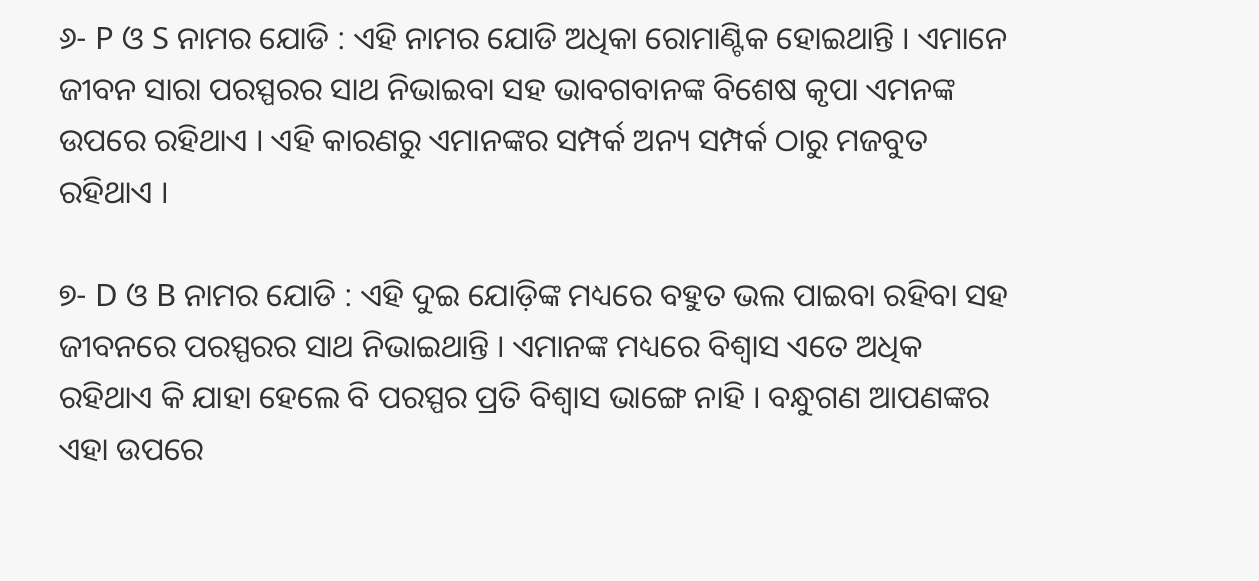୬- P ଓ S ନାମର ଯୋଡି : ଏହି ନାମର ଯୋଡି ଅଧିକା ରୋମାଣ୍ଟିକ ହୋଇଥାନ୍ତି । ଏମାନେ ଜୀବନ ସାରା ପରସ୍ପରର ସାଥ ନିଭାଇବା ସହ ଭାବଗବାନଙ୍କ ବିଶେଷ କୃପା ଏମନଙ୍କ ଉପରେ ରହିଥାଏ । ଏହି କାରଣରୁ ଏମାନଙ୍କର ସମ୍ପର୍କ ଅନ୍ୟ ସମ୍ପର୍କ ଠାରୁ ମଜବୁତ ରହିଥାଏ ।

୭- D ଓ B ନାମର ଯୋଡି : ଏହି ଦୁଇ ଯୋଡ଼ିଙ୍କ ମଧ୍ୟରେ ବହୁତ ଭଲ ପାଇବା ରହିବା ସହ ଜୀବନରେ ପରସ୍ପରର ସାଥ ନିଭାଇଥାନ୍ତି । ଏମାନଙ୍କ ମଧ୍ୟରେ ବିଶ୍ଵାସ ଏତେ ଅଧିକ ରହିଥାଏ କି ଯାହା ହେଲେ ବି ପରସ୍ପର ପ୍ରତି ବିଶ୍ଵାସ ଭାଙ୍ଗେ ନାହି । ବନ୍ଧୁଗଣ ଆପଣଙ୍କର ଏହା ଉପରେ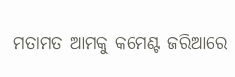ମତାମତ ଆମକୁ କମେଣ୍ଟ ଜରିଆରେ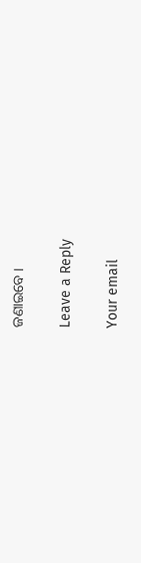ଜଣାଇବେ ।

Leave a Reply

Your email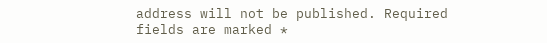address will not be published. Required fields are marked *